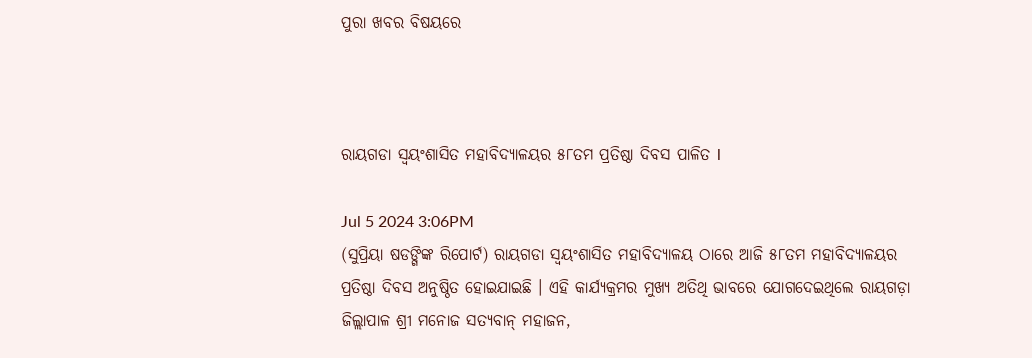ପୁରା ଖବର ବିଷୟରେ



ରାୟଗଡା ସ୍ଵୟଂଶାସିତ ମହାବିଦ୍ୟାଳୟର ୫୮ତମ ପ୍ରତିଷ୍ଠା ଦିବସ ପାଳିତ l

Jul 5 2024 3:06PM
(ସୁପ୍ରିୟା ଷଡଙ୍ଗିଙ୍କ ରିପୋର୍ଟ) ରାୟଗଡା ସ୍ଵୟଂଶାସିତ ମହାବିଦ୍ୟାଳୟ ଠାରେ ଆଜି ୫୮ତମ ମହାବିଦ୍ୟାଳୟର ପ୍ରତିଷ୍ଠା ଦିବସ ଅନୁଷ୍ଠିତ ହୋଇଯାଇଛି । ଏହି କାର୍ଯ୍ୟକ୍ରମର ମୁଖ୍ୟ ଅତିଥି ଭାବରେ ଯୋଗଦେଇଥିଲେ ରାୟଗଡ଼ା ଜିଲ୍ଲାପାଳ ଶ୍ରୀ ମନୋଜ ସତ୍ୟବାନ୍ ମହାଜନ,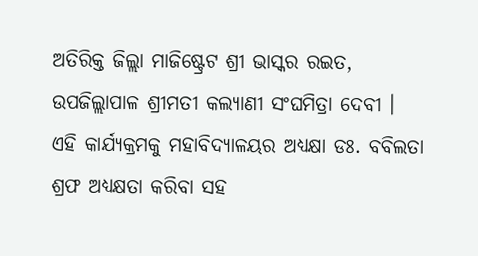ଅତିରିକ୍ତ ଜିଲ୍ଲା ମାଜିଷ୍ଟ୍ରେଟ ଶ୍ରୀ ଭାସ୍କର ରଇତ, ଉପଜିଲ୍ଲାପାଳ ଶ୍ରୀମତୀ କଲ୍ୟାଣୀ ସଂଘମିତ୍ରା ଦେବୀ । ଏହି କାର୍ଯ୍ୟକ୍ରମକୁ ମହାବିଦ୍ୟାଳୟର ଅଧ୍ୟକ୍ଷା ଡଃ. ବବିଲତା ଶ୍ରଫ ଅଧ୍ୟକ୍ଷତା କରିବା ସହ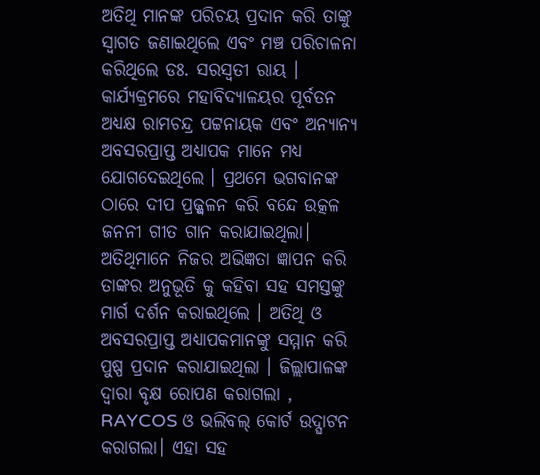ଅତିଥି ମାନଙ୍କ ପରିଚୟ ପ୍ରଦାନ କରି ତାଙ୍କୁ ସ୍ୱାଗତ ଜଣାଇଥିଲେ ଏବଂ ମଞ୍ଚ ପରିଚାଳନା କରିଥିଲେ ଡଃ. ସରସ୍ଵତୀ ରାୟ । କାର୍ଯ୍ୟକ୍ରମରେ ମହାବିଦ୍ୟାଳୟର ପୂର୍ବତନ ଅଧ୍ୟକ୍ଷ ରାମଚନ୍ଦ୍ର ପଟ୍ଟନାୟକ ଏବଂ ଅନ୍ୟାନ୍ୟ ଅବସରପ୍ରାପ୍ତ ଅଧ୍ୟାପକ ମାନେ ମଧ୍ୟ ଯୋଗଦେଇଥିଲେ । ପ୍ରଥମେ ଭଗବାନଙ୍କ ଠାରେ ଦୀପ ପ୍ରଜ୍ଜ୍ଵଳନ କରି ବନ୍ଦେ ଉତ୍କଳ ଜନନୀ ଗୀତ ଗାନ କରାଯାଇଥିଲା। ଅତିଥିମାନେ ନିଜର ଅଭିଜ୍ଞତା ଜ୍ଞାପନ କରି ତାଙ୍କର ଅନୁଭୂତି କୁ କହିବା ସହ ସମସ୍ତଙ୍କୁ ମାର୍ଗ ଦର୍ଶନ କରାଇଥିଲେ । ଅତିଥି ଓ ଅବସରପ୍ରାପ୍ତ ଅଧ୍ୟାପକମାନଙ୍କୁ ସମ୍ମାନ କରି ପୁଷ୍ପ ପ୍ରଦାନ କରାଯାଇଥିଲା । ଜିଲ୍ଲାପାଳଙ୍କ ଦ୍ୱାରା ବୃକ୍ଷ ରୋପଣ କରାଗଲା , RAYCOS ଓ ଭଲିବଲ୍ କୋର୍ଟ ଉଦ୍ଘାଟନ କରାଗଲା। ଏହା ସହ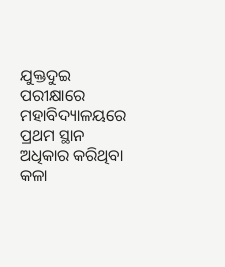ଯୁକ୍ତଦୁଇ ପରୀକ୍ଷାରେ ମହାବିଦ୍ୟାଳୟରେ ପ୍ରଥମ ସ୍ଥାନ ଅଧିକାର କରିଥିବା କଳା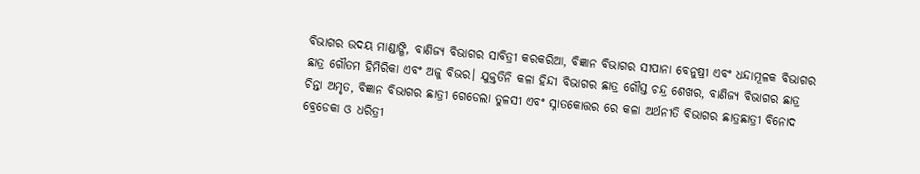ବିଭାଗର ଉଦୟ ମାଣ୍ଡାଙ୍ଗି, ବାଣିଜ୍ୟ ବିଭାଗର ସାବିତ୍ରୀ କରକରିଆ, ବିଜ୍ଞାନ ବିଭାଗର ସୀପାନା ବେନୁଷ୍ରୀ ଏବଂ ଧନ୍ଦାମୂଳକ ବିଭାଗର ଛାତ୍ର ଗୌତମ ହିମିରିକା ଏବଂ ଅଜୁ ବିଭର। ଯୁକ୍ତତିନି କଳା ହିନ୍ଦୀ ବିଭାଗର ଛାତ୍ର ଗୌସ୍ତ ଚନ୍ଦ୍ର ଶେଖର, ବାଣିଜ୍ୟ ବିଭାଗର ଛାତ୍ର ଚିନ୍ତା ଅମୃତ, ବିଜ୍ଞାନ ବିଭାଗର ଛାତ୍ରୀ ଗେଡେଲା ତୁଳସୀ ଏବଂ ସ୍ନାତକୋତ୍ତର ରେ କଳା ଅର୍ଥନୀତି ବିଭାଗର ଛାତ୍ରଛାତ୍ରୀ ବିନୋଦ ବ୍ରେଡେକା ଓ ଧରିତ୍ରୀ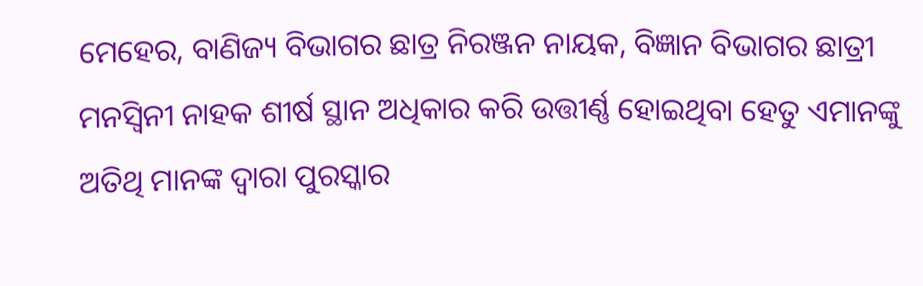ମେହେର, ବାଣିଜ୍ୟ ବିଭାଗର ଛାତ୍ର ନିରଞ୍ଜନ ନାୟକ, ବିଜ୍ଞାନ ବିଭାଗର ଛାତ୍ରୀ ମନସ୍ଵିନୀ ନାହକ ଶୀର୍ଷ ସ୍ଥାନ ଅଧିକାର କରି ଉତ୍ତୀର୍ଣ୍ଣ ହୋଇଥିବା ହେତୁ ଏମାନଙ୍କୁ ଅତିଥି ମାନଙ୍କ ଦ୍ଵାରା ପୁରସ୍କାର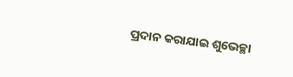ପ୍ରଦାନ କରାଯାଇ ଶୁଭେଚ୍ଛା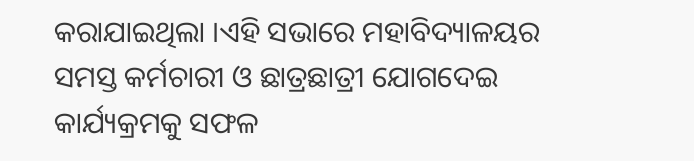କରାଯାଇଥିଲା ।ଏହି ସଭାରେ ମହାବିଦ୍ୟାଳୟର ସମସ୍ତ କର୍ମଚାରୀ ଓ ଛାତ୍ରଛାତ୍ରୀ ଯୋଗଦେଇ କାର୍ଯ୍ୟକ୍ରମକୁ ସଫଳ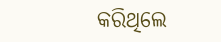କରିଥିଲେ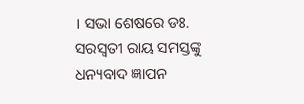। ସଭା ଶେଷରେ ଡଃ. ସରସ୍ଵତୀ ରାୟ ସମସ୍ତଙ୍କୁ ଧନ୍ୟବାଦ ଜ୍ଞାପନ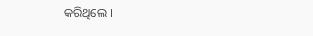କରିଥିଲେ ।